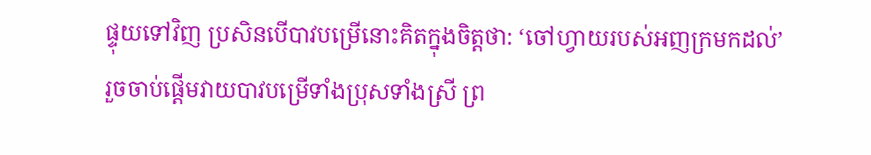ផ្ទុយទៅវិញ ប្រសិនបើបាវបម្រើនោះគិតក្នុងចិត្តថា: ‘ចៅហ្វាយរបស់អញក្រមកដល់’ រួចចាប់ផ្ដើមវាយបាវបម្រើទាំងប្រុសទាំងស្រី ព្រ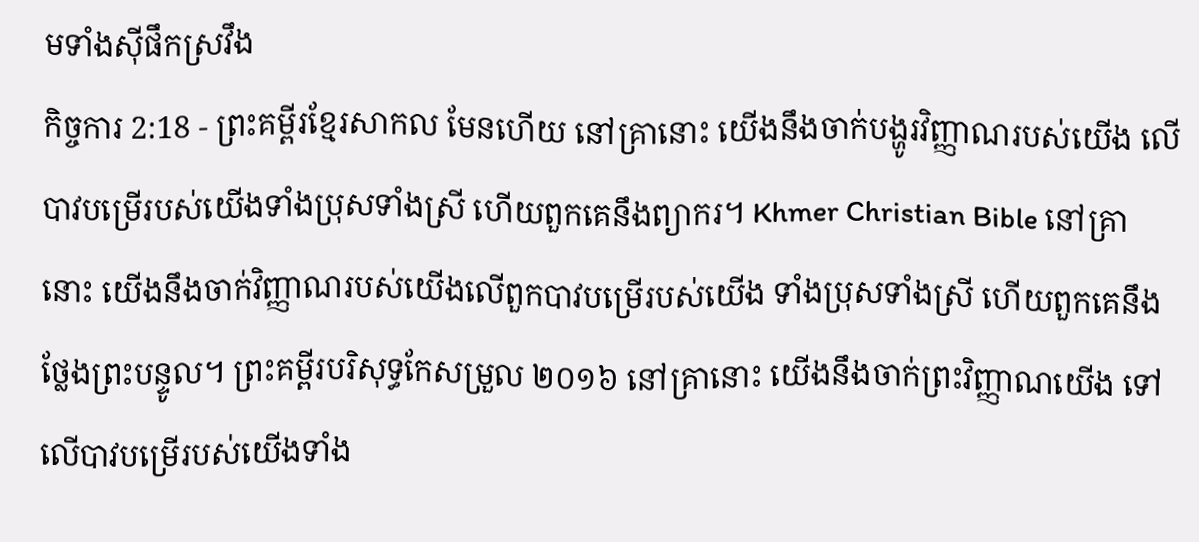មទាំងស៊ីផឹកស្រវឹង
កិច្ចការ 2:18 - ព្រះគម្ពីរខ្មែរសាកល មែនហើយ នៅគ្រានោះ យើងនឹងចាក់បង្ហូរវិញ្ញាណរបស់យើង លើបាវបម្រើរបស់យើងទាំងប្រុសទាំងស្រី ហើយពួកគេនឹងព្យាករ។ Khmer Christian Bible នៅគ្រានោះ យើងនឹងចាក់វិញ្ញាណរបស់យើងលើពួកបាវបម្រើរបស់យើង ទាំងប្រុសទាំងស្រី ហើយពួកគេនឹងថ្លែងព្រះបន្ទូល។ ព្រះគម្ពីរបរិសុទ្ធកែសម្រួល ២០១៦ នៅគ្រានោះ យើងនឹងចាក់ព្រះវិញ្ញាណយើង ទៅលើបាវបម្រើរបស់យើងទាំង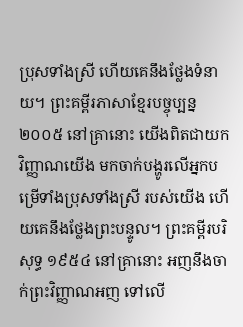ប្រុសទាំងស្រី ហើយគេនឹងថ្លែងទំនាយ។ ព្រះគម្ពីរភាសាខ្មែរបច្ចុប្បន្ន ២០០៥ នៅគ្រានោះ យើងពិតជាយកវិញ្ញាណយើង មកចាក់បង្ហូរលើអ្នកបម្រើទាំងប្រុសទាំងស្រី របស់យើង ហើយគេនឹងថ្លែងព្រះបន្ទូល។ ព្រះគម្ពីរបរិសុទ្ធ ១៩៥៤ នៅគ្រានោះ អញនឹងចាក់ព្រះវិញ្ញាណអញ ទៅលើ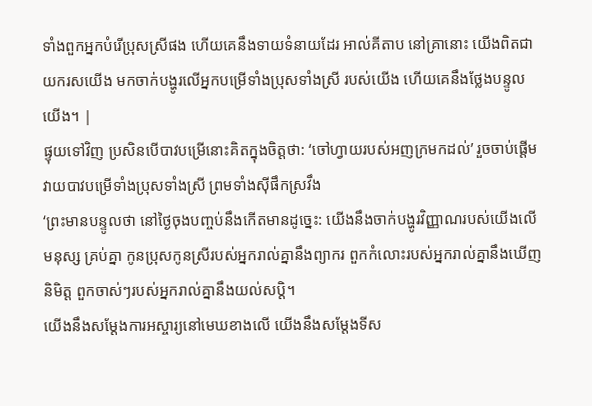ទាំងពួកអ្នកបំរើប្រុសស្រីផង ហើយគេនឹងទាយទំនាយដែរ អាល់គីតាប នៅគ្រានោះ យើងពិតជាយករសយើង មកចាក់បង្ហូរលើអ្នកបម្រើទាំងប្រុសទាំងស្រី របស់យើង ហើយគេនឹងថ្លែងបន្ទូលយើង។ |
ផ្ទុយទៅវិញ ប្រសិនបើបាវបម្រើនោះគិតក្នុងចិត្តថា: ‘ចៅហ្វាយរបស់អញក្រមកដល់’ រួចចាប់ផ្ដើមវាយបាវបម្រើទាំងប្រុសទាំងស្រី ព្រមទាំងស៊ីផឹកស្រវឹង
‘ព្រះមានបន្ទូលថា នៅថ្ងៃចុងបញ្ចប់នឹងកើតមានដូច្នេះ: យើងនឹងចាក់បង្ហូរវិញ្ញាណរបស់យើងលើមនុស្ស គ្រប់គ្នា កូនប្រុសកូនស្រីរបស់អ្នករាល់គ្នានឹងព្យាករ ពួកកំលោះរបស់អ្នករាល់គ្នានឹងឃើញនិមិត្ត ពួកចាស់ៗរបស់អ្នករាល់គ្នានឹងយល់សប្តិ។
យើងនឹងសម្ដែងការអស្ចារ្យនៅមេឃខាងលើ យើងនឹងសម្ដែងទីស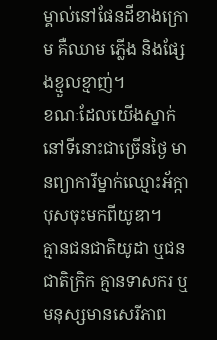ម្គាល់នៅផែនដីខាងក្រោម គឺឈាម ភ្លើង និងផ្សែងខ្មួលខ្មាញ់។
ខណៈដែលយើងស្នាក់នៅទីនោះជាច្រើនថ្ងៃ មានព្យាការីម្នាក់ឈ្មោះអ័ក្កាបុសចុះមកពីយូឌា។
គ្មានជនជាតិយូដា ឬជនជាតិក្រិក គ្មានទាសករ ឬមនុស្សមានសេរីភាព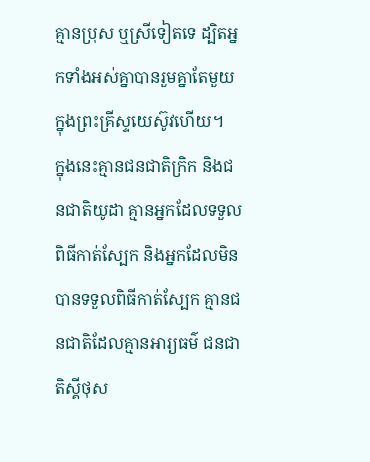គ្មានប្រុស ឬស្រីទៀតទេ ដ្បិតអ្នកទាំងអស់គ្នាបានរួមគ្នាតែមួយក្នុងព្រះគ្រីស្ទយេស៊ូវហើយ។
ក្នុងនេះគ្មានជនជាតិក្រិក និងជនជាតិយូដា គ្មានអ្នកដែលទទួលពិធីកាត់ស្បែក និងអ្នកដែលមិនបានទទួលពិធីកាត់ស្បែក គ្មានជនជាតិដែលគ្មានអារ្យធម៌ ជនជាតិស្គីថុស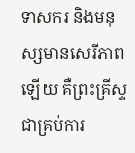ទាសករ និងមនុស្សមានសេរីភាពឡើយ គឺព្រះគ្រីស្ទជាគ្រប់ការ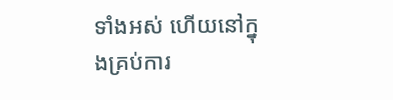ទាំងអស់ ហើយនៅក្នុងគ្រប់ការ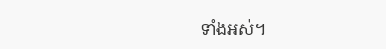ទាំងអស់។